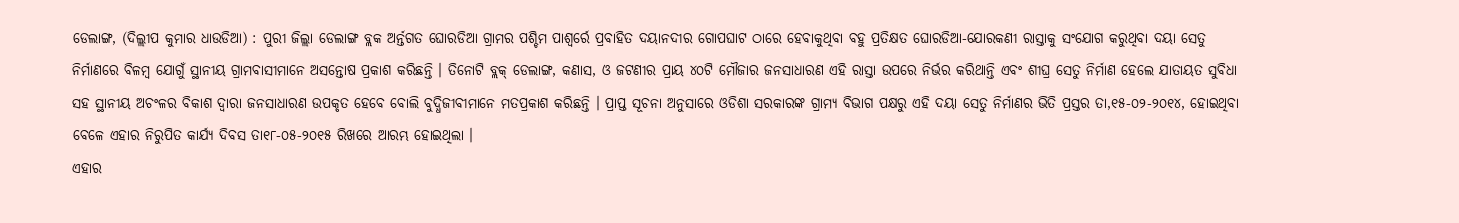ଡେଲାଙ୍ଗ, (ଦିଲ୍ଲୀପ କୁମାର ଧାଉଡିଆ) : ପୁରୀ ଜିଲ୍ଲା ଡେଲାଙ୍ଗ ବ୍ଲକ ଅର୍ନ୍ତଗତ ଘୋରଡିଆ ଗ୍ରାମର ପଶ୍ଚିମ ପାଶ୍ୱର୍ରେ ପ୍ରବାହିତ ଦୟାନଦୀର ଗୋପଘାଟ ଠାରେ ହେବାକୁଥିବା ବହୁ ପ୍ରତିକ୍ଷତ ଘୋରଡିଆ-ଯୋରକଣୀ ରାସ୍ତାକୁ ସଂଯୋଗ କରୁଥିବା ଦୟା ସେତୁ ନିର୍ମାଣରେ ବିଳମ୍ବ ଯୋଗୁଁ ସ୍ଥାନୀୟ ଗ୍ରାମବାସୀମାନେ ଅସନ୍ତୋଷ ପ୍ରକାଶ କରିଛନ୍ତି । ତିନୋଟି ବ୍ଲକ୍ ଡେଲାଙ୍ଗ, କଣାସ, ଓ ଜଟଣୀର ପ୍ରାୟ ୪୦ଟି ମୌଜାର ଜନସାଧାରଣ ଏହି ରାସ୍ତା ଉପରେ ନିର୍ଭର କରିଥାନ୍ତି ଏବଂ ଶୀଘ୍ର ସେତୁ ନିର୍ମାଣ ହେଲେ ଯାତାୟତ ସୁବିଧା ସହ ସ୍ଥାନୀୟ ଅଚଂଳର ବିକାଶ ଦ୍ୱାରା ଜନସାଧାରଣ ଉପକୃତ ହେବେ ବୋଲି ବୁଦ୍ଧିଜୀବୀମାନେ ମତପ୍ରକାଶ କରିଛନ୍ତି । ପ୍ରାପ୍ତ ସୂଚନା ଅନୁସାରେ ଓଡିଶା ସରକାରଙ୍କ ଗ୍ରାମ୍ୟ ବିଭାଗ ପକ୍ଷରୁ ଏହି ଦୟା ସେତୁ ନିର୍ମାଣର ଭିତି ପ୍ରସ୍ତର ତା,୧୫-୦୨-୨୦୧୪, ହୋଇଥିବା ବେଳେ ଏହାର ନିରୁପିତ କାର୍ଯ୍ୟ ଦିବସ ତା୧୮-୦୫-୨୦୧୫ ରିଖରେ ଆରମ୍ଭ ହୋଇଥିଲା ।
ଏହାର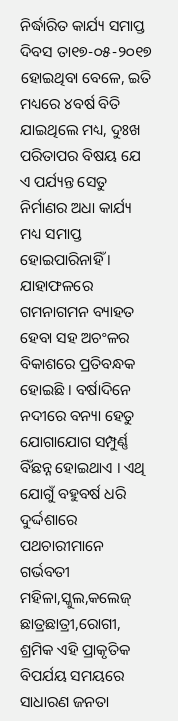ନିର୍ଦ୍ଧାରିତ କାର୍ଯ୍ୟ ସମାପ୍ତ ଦିବସ ତା୧୭-୦୫-୨୦୧୭ ହୋଇଥିବା ବେଳେ, ଇତି ମଧ୍ୟରେ ୪ବର୍ଷ ବିତି ଯାଇଥିଲେ ମଧ୍ୟ, ଦୁଃଖ ପରିତାପର ବିଷୟ ଯେ ଏ ପର୍ଯ୍ୟନ୍ତ ସେତୁ ନିର୍ମାଣର ଅଧା କାର୍ଯ୍ୟ ମଧ୍ୟ ସମାପ୍ତ ହୋଇପାରିନାହିଁ । ଯାହାଫଳରେ ଗମନାଗମନ ବ୍ୟାହତ ହେବା ସହ ଅଚଂଳର ବିକାଶରେ ପ୍ରତିବନ୍ଧକ ହୋଇଛି । ବର୍ଷାଦିନେ ନଦୀରେ ବନ୍ୟା ହେତୁ ଯୋଗାଯୋଗ ସମ୍ପୁର୍ଣ୍ଣ ବିଁଛନ୍ନ ହୋଇଥାଏ । ଏଥି ଯୋଗୁଁ ବହୁବର୍ଷ ଧରି ଦୁର୍ଦ୍ଦଶାରେ ପଥଚାରୀମାନେ ଗର୍ଭବତୀ ମହିଳା,ସ୍କୁଲ,କଲେଜ୍ ଛାତ୍ରଛାତ୍ରୀ,ରୋଗୀ, ଶ୍ରମିକ ଏହି ପ୍ରାକୃତିକ ବିପର୍ଯୟ ସମୟରେ ସାଧାରଣ ଜନତା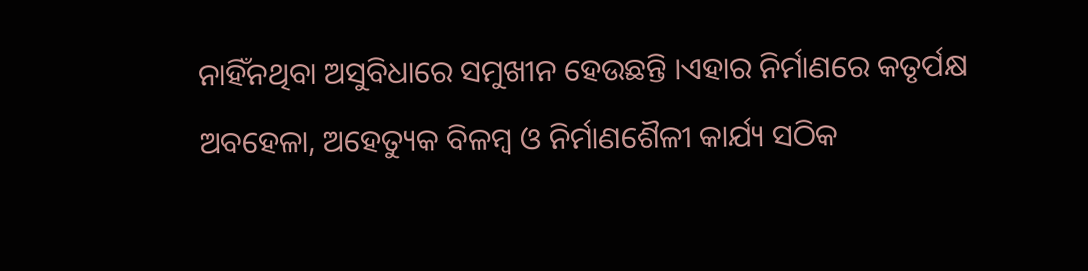ନାହିଁନଥିବା ଅସୁବିଧାରେ ସମୁଖୀନ ହେଉଛନ୍ତି ।ଏହାର ନିର୍ମାଣରେ କତୃର୍ପକ୍ଷ ଅବହେଳା, ଅହେତ୍ୟୁକ ବିଳମ୍ବ ଓ ନିର୍ମାଣଶୈଳୀ କାର୍ଯ୍ୟ ସଠିକ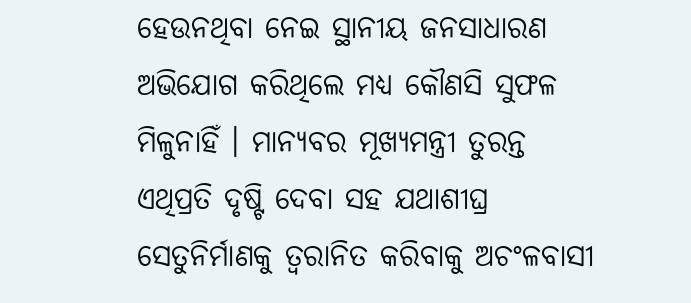ହେଉନଥିବା ନେଇ ସ୍ଥାନୀୟ ଜନସାଧାରଣ ଅଭିଯୋଗ କରିଥିଲେ ମଧ୍ୟ କୌଣସି ସୁଫଳ ମିଳୁନାହିଁ । ମାନ୍ୟବର ମୂଖ୍ୟମନ୍ତ୍ରୀ ତୁରନ୍ତ ଏଥିପ୍ରତି ଦୃଷ୍ଟି ଦେବା ସହ ଯଥାଶୀଘ୍ର ସେତୁନିର୍ମାଣକୁ ତ୍ୱରାନିତ କରିବାକୁ ଅଚଂଳବାସୀ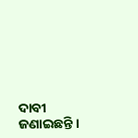ଦାବୀ ଜଣାଇଛନ୍ତି ।